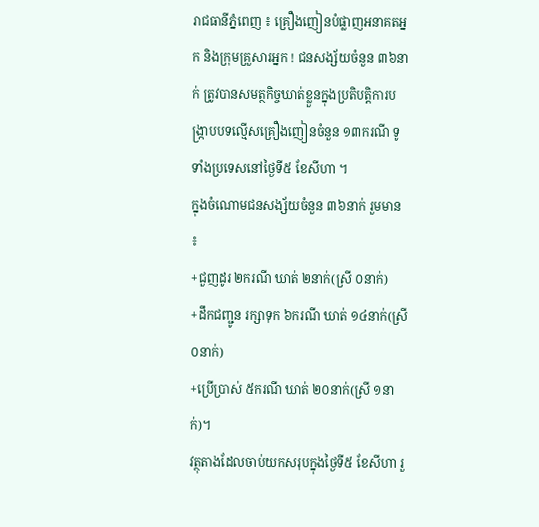រាជធានីភ្នំពេញ ៖ គ្រឿងញៀនបំផ្លាញអនាគតអ្នក និងក្រុមគ្រួសារអ្នក ! ជនសង្ស័យចំនួន ៣៦នាក់ ត្រូវបានសមត្ថកិច្ចឃាត់ខ្លួនក្នុងប្រតិបត្តិការបង្ក្រាបបទល្មើសគ្រឿងញៀនចំនួន ១៣ករណី ទូទាំងប្រទេសនៅថ្ងៃទី៥ ខែសីហា ។
ក្នុងចំណោមជនសង្ស័យចំនួន ៣៦នាក់ រួមមាន ៖
+ជួញដូរ ២ករណី ឃាត់ ២នាក់(ស្រី ០នាក់)
+ដឹកជញ្ជូន រក្សាទុក ៦ករណី ឃាត់ ១៤នាក់(ស្រី ០នាក់)
+ប្រើប្រាស់ ៥ករណី ឃាត់ ២០នាក់(ស្រី ១នាក់)។
វត្ថុតាងដែលចាប់យកសរុបក្នុងថ្ងៃទី៥ ខែសីហា រួ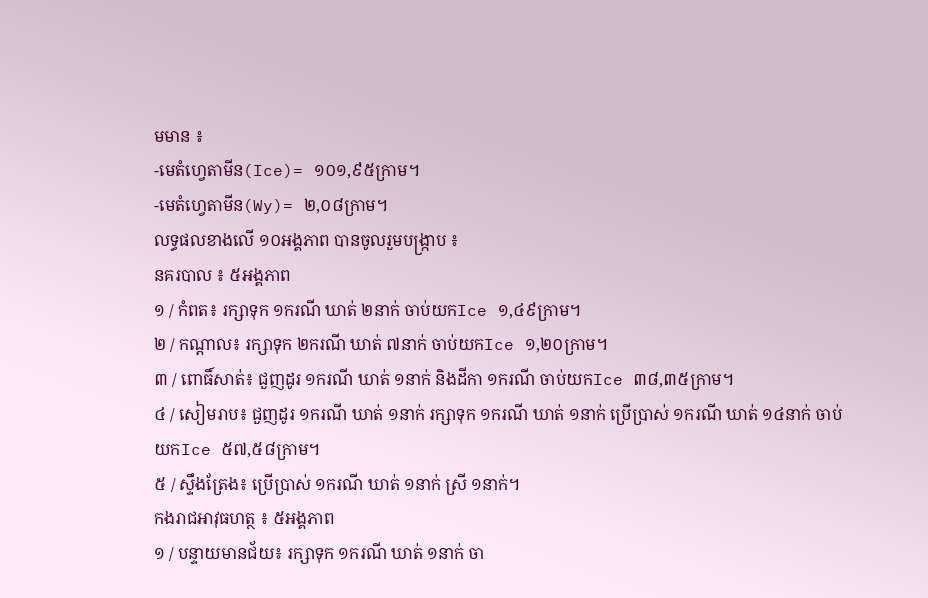មមាន ៖
-មេតំហ្វេតាមីន(Ice)= ១០១,៩៥ក្រាម។
-មេតំហ្វេតាមីន(Wy)= ២,០៨ក្រាម។
លទ្ធផលខាងលើ ១០អង្គភាព បានចូលរួមបង្ក្រាប ៖
នគរបាល ៖ ៥អង្គភាព
១ / កំពត៖ រក្សាទុក ១ករណី ឃាត់ ២នាក់ ចាប់យកIce ១,៤៩ក្រាម។
២ / កណ្តាល៖ រក្សាទុក ២ករណី ឃាត់ ៧នាក់ ចាប់យកIce ១,២០ក្រាម។
៣ / ពោធិ៍សាត់៖ ជួញដូរ ១ករណី ឃាត់ ១នាក់ និងដីកា ១ករណី ចាប់យកIce ៣៨,៣៥ក្រាម។
៤ / សៀមរាប៖ ជួញដូរ ១ករណី ឃាត់ ១នាក់ រក្សាទុក ១ករណី ឃាត់ ១នាក់ ប្រើប្រាស់ ១ករណី ឃាត់ ១៤នាក់ ចាប់យកIce ៥៧,៥៨ក្រាម។
៥ / ស្ទឹងត្រែង៖ ប្រើប្រាស់ ១ករណី ឃាត់ ១នាក់ ស្រី ១នាក់។
កងរាជអាវុធហត្ថ ៖ ៥អង្គភាព
១ / បន្ទាយមានជ័យ៖ រក្សាទុក ១ករណី ឃាត់ ១នាក់ ចា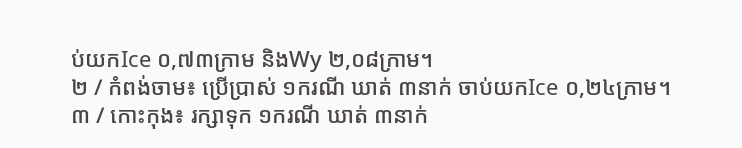ប់យកIce ០,៧៣ក្រាម និងWy ២,០៨ក្រាម។
២ / កំពង់ចាម៖ ប្រើប្រាស់ ១ករណី ឃាត់ ៣នាក់ ចាប់យកIce ០,២៤ក្រាម។
៣ / កោះកុង៖ រក្សាទុក ១ករណី ឃាត់ ៣នាក់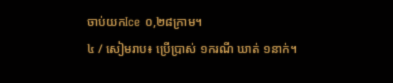ចាប់យកIce ០,២៨ក្រាម។
៤ / សៀមរាប៖ ប្រើប្រាស់ ១ករណី ឃាត់ ១នាក់។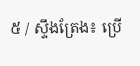៥ / ស្ទឹងត្រែង៖ ប្រើ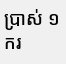ប្រាស់ ១ករ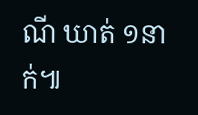ណី ឃាត់ ១នាក់៕